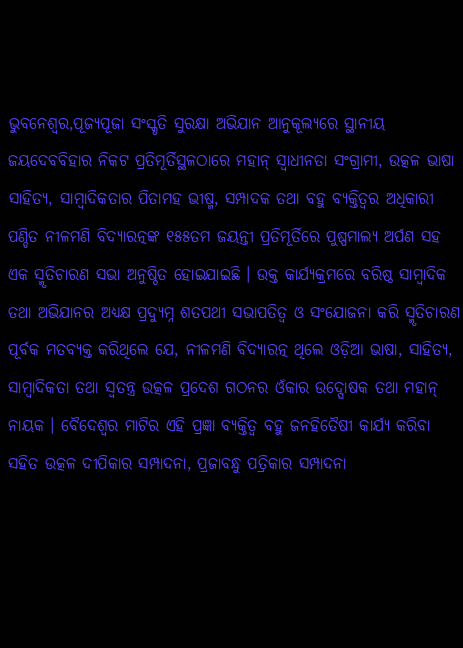ଭୁବନେଶ୍ୱର,ପୂଜ୍ୟପୂଜା ସଂସ୍କୃତି ସୁରକ୍ଷା ଅଭିଯାନ ଆନୁକୂଲ୍ୟରେ ସ୍ଥାନୀୟ ଜୟଦେବବିହାର ନିକଟ ପ୍ରତିମୂର୍ତିସ୍ଥଳଠାରେ ମହାନ୍ ସ୍ୱାଧୀନତା ସଂଗ୍ରାମୀ, ଉତ୍କଳ ଭାଷା ସାହିତ୍ୟ, ସାମ୍ବାଦିକତାର ପିତାମହ ଭୀଷ୍ମ, ସମ୍ପାଦକ ତଥା ବହୁ ବ୍ୟକ୍ତିତ୍ୱର ଅଧିକାରୀ ପଣ୍ଡିତ ନୀଳମଣି ବିଦ୍ୟାରତ୍ନଙ୍କ ୧୫୫ତମ ଜୟନ୍ତୀ ପ୍ରତିମୂର୍ତିରେ ପୁଷ୍ପମାଲ୍ୟ ଅର୍ପଣ ସହ ଏକ ସ୍ମୃତିଚାରଣ ସଭା ଅନୁଷ୍ଠିତ ହୋଇଯାଇଛି । ଉକ୍ତ କାର୍ଯ୍ୟକ୍ରମରେ ବରିଷ୍ଠ ସାମ୍ବାଦିକ ତଥା ଅଭିଯାନର ଅଧ୍ୟକ୍ଷ ପ୍ରଦ୍ୟୁମ୍ନ ଶତପଥୀ ସଭାପତିତ୍ୱ ଓ ସଂଯୋଜନା କରି ସ୍ମୃତିଚାରଣ ପୂର୍ବକ ମତବ୍ୟକ୍ତ କରିଥିଲେ ଯେ, ନୀଳମଣି ବିଦ୍ୟାରତ୍ନ ଥିଲେ ଓଡ଼ିଆ ଭାଷା, ସାହିତ୍ୟ, ସାମ୍ବାଦିକତା ତଥା ସ୍ୱତନ୍ତ୍ର ଉତ୍କଳ ପ୍ରଦେଶ ଗଠନର ଓଁକାର ଉଦ୍ଘୋଷକ ତଥା ମହାନ୍ ନାୟକ । ବୈଦେଶ୍ୱର ମାଟିର ଏହି ପ୍ରଜ୍ଞା ବ୍ୟକ୍ତିତ୍ୱ ବହୁ ଜନହିତୈଷୀ କାର୍ଯ୍ୟ କରିବା ସହିତ ଉତ୍କଳ ଦୀପିକାର ସମ୍ପାଦନା, ପ୍ରଜାବନ୍ଧୁ ପତ୍ରିକାର ସମ୍ପାଦନା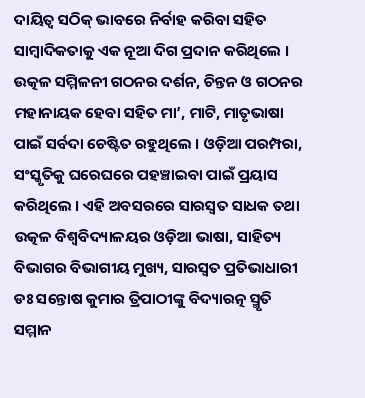ଦାୟିତ୍ୱ ସଠିକ୍ ଭାବରେ ନିର୍ବାହ କରିବା ସହିତ ସାମ୍ବାଦିକତାକୁ ଏକ ନୂଆ ଦିଗ ପ୍ରଦାନ କରିଥିଲେ । ଉତ୍କଳ ସମ୍ମିଳନୀ ଗଠନର ଦର୍ଶନ, ଚିନ୍ତନ ଓ ଗଠନର ମହାନାୟକ ହେବା ସହିତ ମା’, ମାଟି, ମାତୃଭାଷା ପାଇଁ ସର୍ବଦା ଚେଷ୍ଟିତ ରହୁଥିଲେ । ଓଡ଼ିଆ ପରମ୍ପରା, ସଂସ୍କୃତିକୁ ଘରେଘରେ ପହଞ୍ଚାଇବା ପାଇଁ ପ୍ରୟାସ କରିଥିଲେ । ଏହି ଅବସରରେ ସାରସ୍ୱତ ସାଧକ ତଥା ଉତ୍କଳ ବିଶ୍ୱବିଦ୍ୟାଳୟର ଓଡ଼ିଆ ଭାଷା, ସାହିତ୍ୟ ବିଭାଗର ବିଭାଗୀୟ ମୁଖ୍ୟ, ସାରସ୍ୱତ ପ୍ରତିଭାଧାରୀ ଡଃ ସନ୍ତୋଷ କୁମାର ତ୍ରିପାଠୀଙ୍କୁ ବିଦ୍ୟାରତ୍ନ ସ୍ମୃତି ସମ୍ମାନ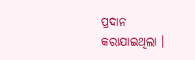ପ୍ରଦାନ କରାଯାଇଥିଲା ।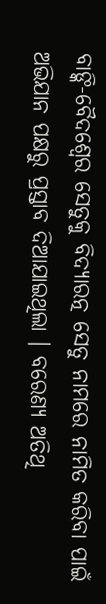ବାଙ୍କି-ବୈଦଶ୍ୱେର ସେତୁକୁ ବିଦ୍ୟାରତ୍ନ ସେତୁ ନାମରେ ନାମିତ କରିବା ପାଇଁ ଅଭିଯାନ ପକ୍ଷରୁ ପ୍ରସ୍ତାବ ଦିଆଯାଇଥିଲା । ବରେଣ୍ୟ ଅତିଥି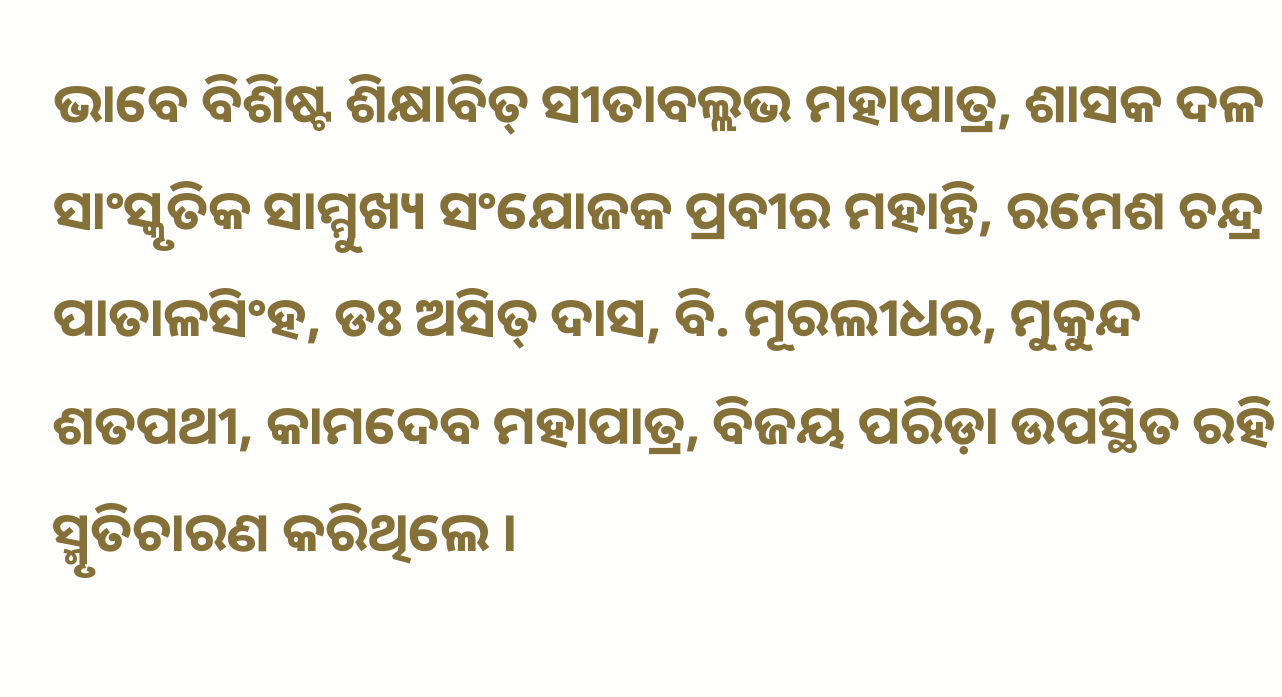ଭାବେ ବିଶିଷ୍ଟ ଶିକ୍ଷାବିତ୍ ସୀତାବଲ୍ଲଭ ମହାପାତ୍ର, ଶାସକ ଦଳ ସାଂସ୍କୃତିକ ସାମ୍ମୁଖ୍ୟ ସଂଯୋଜକ ପ୍ରବୀର ମହାନ୍ତି, ରମେଶ ଚନ୍ଦ୍ର ପାତାଳସିଂହ, ଡଃ ଅସିତ୍ ଦାସ, ବି. ମୂରଲୀଧର, ମୁକୁନ୍ଦ ଶତପଥୀ, କାମଦେବ ମହାପାତ୍ର, ବିଜୟ ପରିଡ଼ା ଉପସ୍ଥିତ ରହି ସ୍ମୃତିଚାରଣ କରିଥିଲେ ।